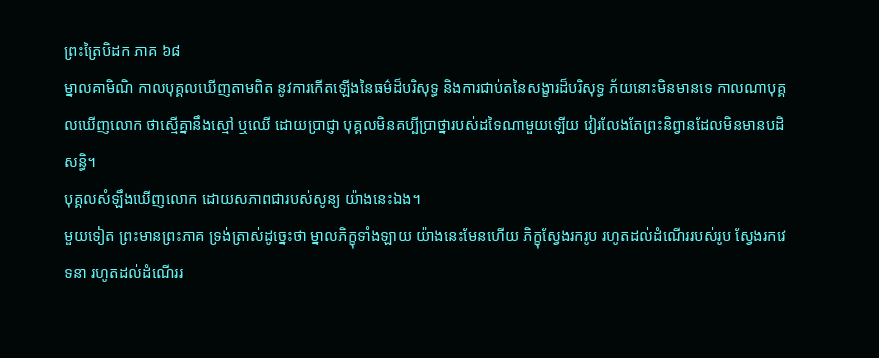ព្រះត្រៃបិដក ភាគ ៦៨
ម្នាលគាមិណិ កាលបុគ្គលឃើញតាមពិត នូវការកើតឡើងនៃធម៌ដ៏បរិសុទ្ធ និងការជាប់តនៃសង្ខារដ៏បរិសុទ្ធ ភ័យនោះមិនមានទេ កាលណាបុគ្គលឃើញលោក ថាស្មើគ្នានឹងស្មៅ ឬឈើ ដោយប្រាជ្ញា បុគ្គលមិនគប្បីប្រាថ្នារបស់ដទៃណាមួយឡើយ វៀរលែងតែព្រះនិព្វានដែលមិនមានបដិសន្ធិ។
បុគ្គលសំឡឹងឃើញលោក ដោយសភាពជារបស់សូន្យ យ៉ាងនេះឯង។
មួយទៀត ព្រះមានព្រះភាគ ទ្រង់ត្រាស់ដូច្នេះថា ម្នាលភិក្ខុទាំងឡាយ យ៉ាងនេះមែនហើយ ភិក្ខុស្វែងរករូប រហូតដល់ដំណើររបស់រូប ស្វែងរកវេទនា រហូតដល់ដំណើររ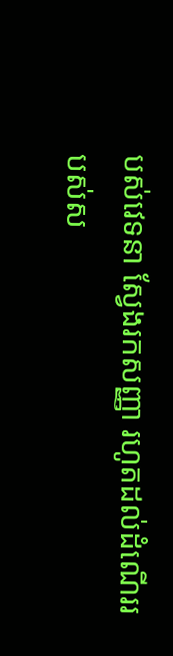បស់វេទនា ស្វែងរកសញ្ញា រហូតដល់ដំណើររបស់ស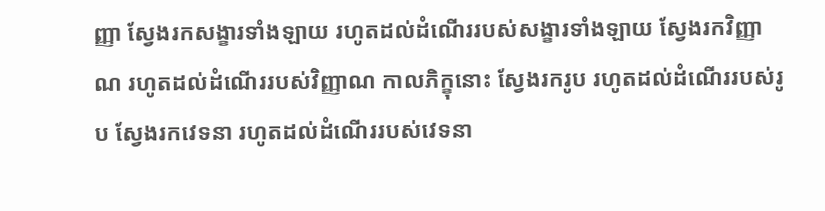ញ្ញា ស្វែងរកសង្ខារទាំងឡាយ រហូតដល់ដំណើររបស់សង្ខារទាំងឡាយ ស្វែងរកវិញ្ញាណ រហូតដល់ដំណើររបស់វិញ្ញាណ កាលភិក្ខុនោះ ស្វែងរករូប រហូតដល់ដំណើររបស់រូប ស្វែងរកវេទនា រហូតដល់ដំណើររបស់វេទនា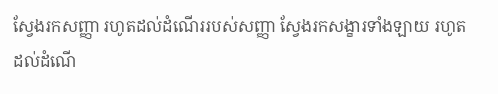ស្វែងរកសញ្ញា រហូតដល់ដំណើររបស់សញ្ញា ស្វែងរកសង្ខារទាំងឡាយ រហូតដល់ដំណើ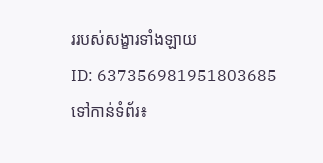ររបស់សង្ខារទាំងឡាយ
ID: 637356981951803685
ទៅកាន់ទំព័រ៖